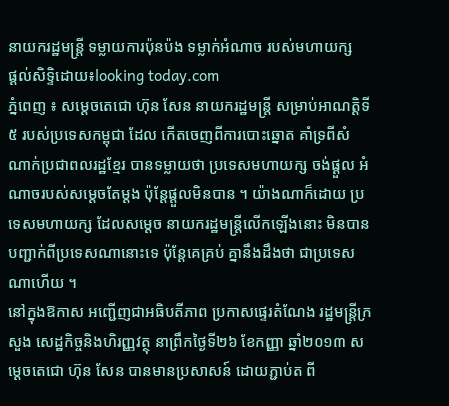នាយករដ្ឋមន្ដ្រី ទម្លាយការប៉ុនប៉ង ទម្លាក់អំណាច របស់មហាយក្ស
ផ្តល់សិទ្ទិដោយ៖looking today.com
ភ្នំពេញ ៖ សម្ដេចតេជោ ហ៊ុន សែន នាយករដ្ឋមន្ដ្រី សម្រាប់អាណត្ដិទី៥ របស់ប្រទេសកម្ពុជា ដែល កើតចេញពីការបោះឆ្នោត គាំទ្រពីសំណាក់ប្រជាពលរដ្ឋខ្មែរ បានទម្លាយថា ប្រទេសមហាយក្ស ចង់ផ្ដួល អំណាចរបស់សម្ដេចតែម្ដង ប៉ុន្ដែផ្ដួលមិនបាន ។ យ៉ាងណាក៏ដោយ ប្រទេសមហាយក្ស ដែលសម្ដេច នាយករដ្ឋមន្ដ្រីលើកឡើងនោះ មិនបានបញ្ជាក់ពីប្រទេសណានោះទេ ប៉ុន្ដែគេគ្រប់ គ្នានឹងដឹងថា ជាប្រទេសណាហើយ ។
នៅក្នុងឱកាស អញ្ជើញជាអធិបតីភាព ប្រកាសផ្ទេរតំណែង រដ្ឋមន្ដ្រីក្រសួង សេដ្ឋកិច្ចនិងហិរញ្ញវត្ថុ នាព្រឹកថ្ងៃទី២៦ ខែកញ្ញា ឆ្នាំ២០១៣ សម្ដេចតេជោ ហ៊ុន សែន បានមានប្រសាសន៍ ដោយភ្ជាប់ត ពី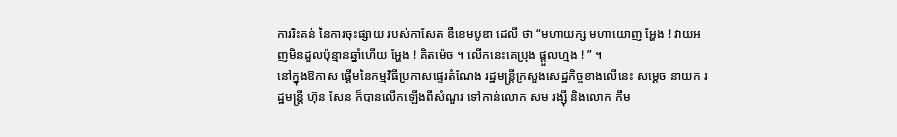ការរិះគន់ នៃការចុះផ្សាយ របស់កាសែត ឌឺខេមបូឌា ដេលី ថា “មហាយក្ស មហាយោញ អ្ហែង ! វាយអញមិនដួលប៉ុន្មានឆ្នាំហើយ អ្ហែង ! គិតម៉េច ។ លើកនេះគេប្រុង ផ្ដួលហ្មង ! ” ។
នៅក្នុងឱកាស ផ្ដើមនៃកម្មវិធីប្រកាសផ្ទេរតំណែង រដ្ឋមន្ដ្រីក្រសួងសេដ្ឋកិច្ចខាងលើនេះ សម្ដេច នាយក រដ្ឋមន្ដ្រី ហ៊ុន សែន ក៏បានលើកឡើងពីសំណួរ ទៅកាន់លោក សម រង្ស៊ី និងលោក កឹម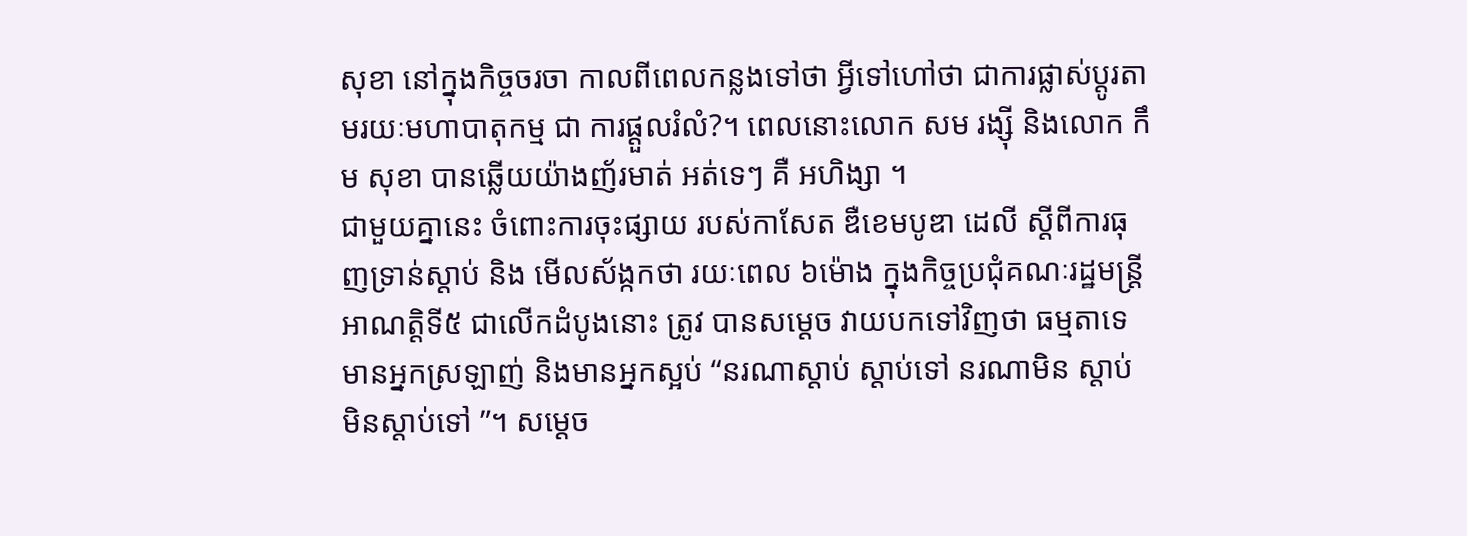សុខា នៅក្នុងកិច្ចចរចា កាលពីពេលកន្លងទៅថា អ្វីទៅហៅថា ជាការផ្លាស់ប្ដូរតាមរយៈមហាបាតុកម្ម ជា ការផ្ដួលរំលំ?។ ពេលនោះលោក សម រង្ស៊ី និងលោក កឹម សុខា បានឆ្លើយយ៉ាងញ័រមាត់ អត់ទេៗ គឺ អហិង្សា ។
ជាមួយគ្នានេះ ចំពោះការចុះផ្សាយ របស់កាសែត ឌឺខេមបូឌា ដេលី ស្ដីពីការធុញទ្រាន់ស្ដាប់ និង មើលស័ង្កកថា រយៈពេល ៦ម៉ោង ក្នុងកិច្ចប្រជុំគណៈរដ្ឋមន្ដ្រីអាណត្ដិទី៥ ជាលើកដំបូងនោះ ត្រូវ បានសម្ដេច វាយបកទៅវិញថា ធម្មតាទេ មានអ្នកស្រឡាញ់ និងមានអ្នកស្អប់ “នរណាស្ដាប់ ស្ដាប់ទៅ នរណាមិន ស្ដាប់ មិនស្ដាប់ទៅ ”។ សម្ដេច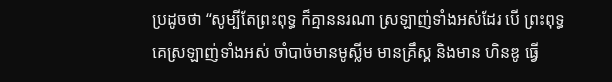ប្រដូចថា “សូម្បីតែព្រះពុទ្ធ ក៏គ្មាននរណា ស្រឡាញ់ទាំងអស់ដែរ បើ ព្រះពុទ្ធគេស្រឡាញ់ទាំងអស់ ចាំបាច់មានមូស្លីម មានគ្រឹស្គ និងមាន ហិនឌូ ធ្វើ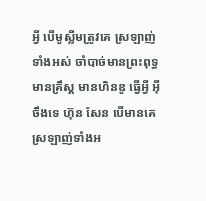អ្វី បើមូស្លីមត្រូវគេ ស្រឡាញ់ទាំងអស់ ចាំបាច់មានព្រះពុទ្ធ មានគ្រឹស្គ មានហិនឌូ ធ្វើអ្វី អ៊ីចឹងទេ ហ៊ុន សែន បើមានគេ ស្រឡាញ់ទាំងអ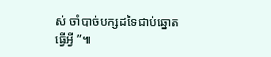ស់ ចាំបាច់បក្សដទៃជាប់ឆ្នោតធ្វើអ្វី ”៕